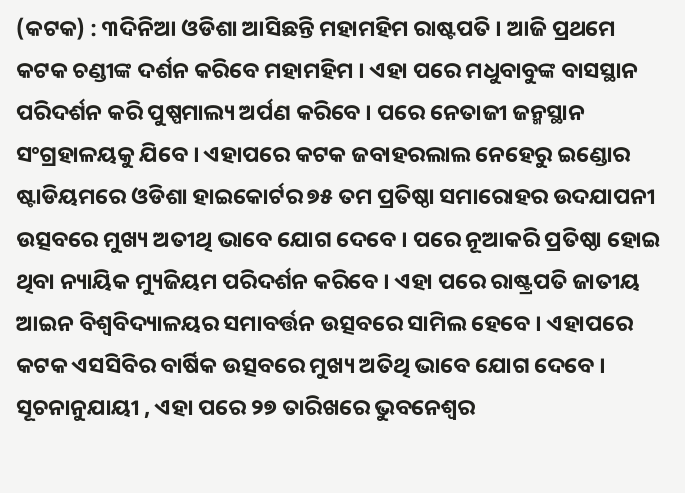(କଟକ) : ୩ଦିନିଆ ଓଡିଶା ଆସିଛନ୍ତି ମହାମହିମ ରାଷ୍ଟପତି । ଆଜି ପ୍ରଥମେ କଟକ ଚଣ୍ଡୀଙ୍କ ଦର୍ଶନ କରିବେ ମହାମହିମ । ଏହା ପରେ ମଧୁବାବୁଙ୍କ ବାସସ୍ଥାନ ପରିଦର୍ଶନ କରି ପୁଷ୍ପମାଲ୍ୟ ଅର୍ପଣ କରିବେ । ପରେ ନେତାଜୀ ଜନ୍ମସ୍ଥାନ ସଂଗ୍ରହାଳୟକୁ ଯିବେ । ଏହାପରେ କଟକ ଜବାହରଲାଲ ନେହେରୁ ଇଣ୍ଡୋର ଷ୍ଟାଡିୟମରେ ଓଡିଶା ହାଇକୋର୍ଟର ୭୫ ତମ ପ୍ରତିଷ୍ଠା ସମାରୋହର ଉଦଯାପନୀ ଉତ୍ସବରେ ମୁଖ୍ୟ ଅତୀଥି ଭାବେ ଯୋଗ ଦେବେ । ପରେ ନୂଆକରି ପ୍ରତିଷ୍ଠା ହୋଇ ଥିବା ନ୍ୟାୟିକ ମ୍ୟୁଜିୟମ ପରିଦର୍ଶନ କରିବେ । ଏହା ପରେ ରାଷ୍ଟ୍ରପତି ଜାତୀୟ ଆଇନ ବିଶ୍ବବିଦ୍ୟାଳୟର ସମାବର୍ତ୍ତନ ଉତ୍ସବରେ ସାମିଲ ହେବେ । ଏହାପରେ କଟକ ଏସସିବିର ବାର୍ଷିକ ଉତ୍ସବରେ ମୁଖ୍ୟ ଅତିଥି ଭାବେ ଯୋଗ ଦେବେ ।
ସୂଚନାନୁଯାୟୀ , ଏହା ପରେ ୨୭ ତାରିଖରେ ଭୁବନେଶ୍ୱର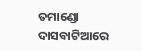ତମାଣ୍ଡୋ ଦାସବାଟିଆରେ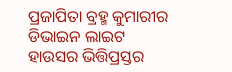ପ୍ରଜାପିତା ବ୍ରହ୍ମ କୁମାରୀର ଡିଭାଇନ ଲାଇଟ ହାଉସର ଭିତ୍ତିପ୍ରସ୍ତର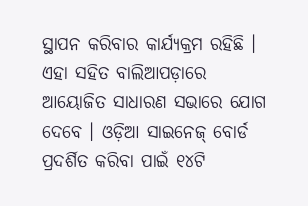ସ୍ଥାପନ କରିବାର କାର୍ଯ୍ୟକ୍ରମ ରହିଛି । ଏହା ସହିତ ବାଲିଆପଡ଼ାରେ ଆୟୋଜିତ ସାଧାରଣ ସଭାରେ ଯୋଗ ଦେବେ । ଓଡ଼ିଆ ସାଇନେଜ୍ ବୋର୍ଡ ପ୍ରଦର୍ଶିତ କରିବା ପାଇଁ ୧୪ଟି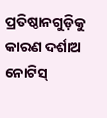ପ୍ରତିଷ୍ଠାନଗୁଡ଼ିକୁ କାରଣ ଦର୍ଶାଅ ନୋଟିସ୍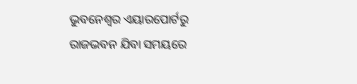ଭୁବନେଶ୍ୱର ଏୟାରପୋର୍ଟରୁ ରାଜଭବନ ଯିବା ସମୟରେ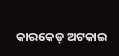କାରକେଡ୍ ଅଟକାଇ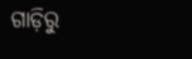ଗାଡ଼ିରୁ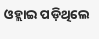ଓହ୍ଲାଇ ପଡ଼ିଥିଲେ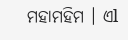ମହାମହିମ । ଏl